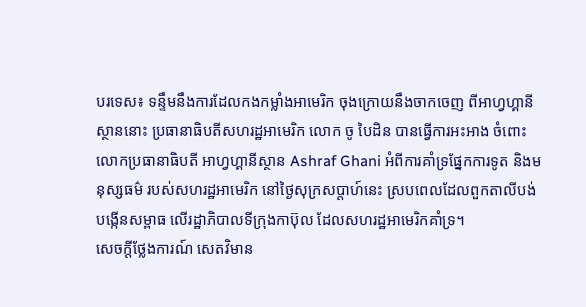បរទេស៖ ទន្ទឹមនឹងការដែលកងកម្លាំងអាមេរិក ចុងក្រោយនឹងចាកចេញ ពីអាហ្វហ្គានីស្ថាននោះ ប្រធានាធិបតីសហរដ្ឋអាមេរិក លោក ចូ បៃដិន បានធ្វើការអះអាង ចំពោះលោកប្រធានាធិបតី អាហ្វហ្គានីស្ថាន Ashraf Ghani អំពីការគាំទ្រផ្នែកការទូត និងមនុស្សធម៌ របស់សហរដ្ឋអាមេរិក នៅថ្ងៃសុក្រសប្ដាហ៍នេះ ស្របពេលដែលពួកតាលីបង់ បង្កើនសម្ពាធ លើរដ្ឋាភិបាលទីក្រុងកាប៊ុល ដែលសហរដ្ឋអាមេរិកគាំទ្រ។
សេចក្តីថ្លែងការណ៍ សេតវិមាន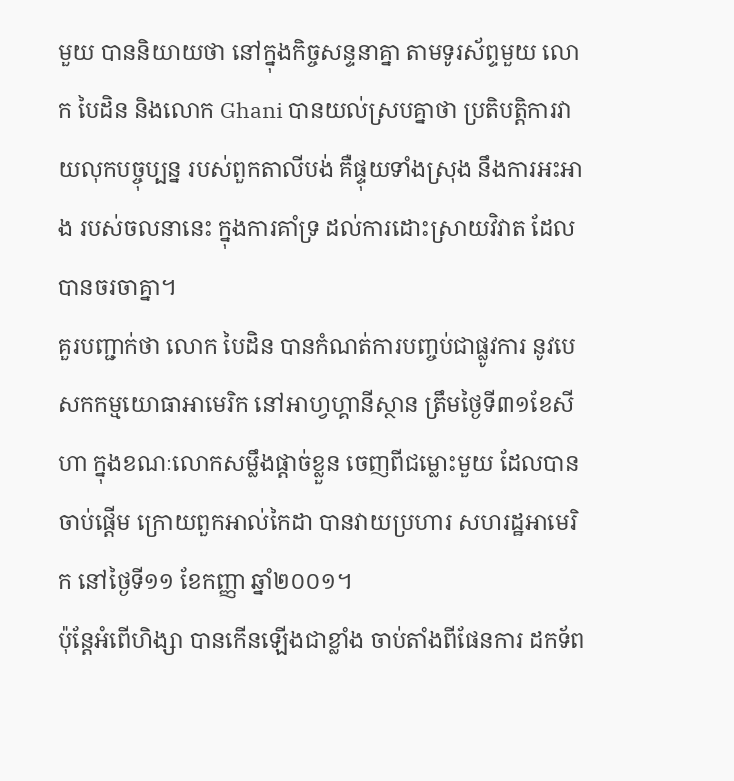មួយ បាននិយាយថា នៅក្នុងកិច្ចសន្ទនាគ្នា តាមទូរស័ព្ទមួយ លោក បៃដិន និងលោក Ghani បានយល់ស្របគ្នាថា ប្រតិបត្តិការវាយលុកបច្ចុប្បន្ន របស់ពួកតាលីបង់ គឺផ្ទុយទាំងស្រុង នឹងការអះអាង របស់ចលនានេះ ក្នុងការគាំទ្រ ដល់ការដោះស្រាយវិវាត ដែលបានចរចាគ្នា។
គួរបញ្ជាក់ថា លោក បៃដិន បានកំណត់ការបញ្ចប់ជាផ្លូវការ នូវបេសកកម្មយោធាអាមេរិក នៅអាហ្វហ្គានីស្ថាន ត្រឹមថ្ងៃទី៣១ខែសីហា ក្នុងខណៈលោកសម្លឹងផ្តាច់ខ្លួន ចេញពីជម្លោះមួយ ដែលបានចាប់ផ្តើម ក្រោយពួកអាល់កៃដា បានវាយប្រហារ សហរដ្ឋអាមេរិក នៅថ្ងៃទី១១ ខែកញ្ញា ឆ្នាំ២០០១។
ប៉ុន្តែអំពើហិង្សា បានកើនឡើងជាខ្លាំង ចាប់តាំងពីផែនការ ដកទ័ព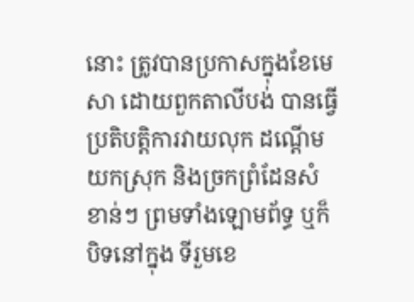នោះ ត្រូវបានប្រកាសក្នុងខែមេសា ដោយពួកតាលីបង់ បានធ្វើប្រតិបត្តិការវាយលុក ដណ្ដើមយកស្រុក និងច្រកព្រំដែនសំខាន់ៗ ព្រមទាំងឡោមព័ទ្ធ ឬក៏បិទនៅក្នុង ទីរួមខេ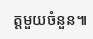ត្តមួយចំនួន៕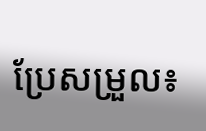ប្រែសម្រួល៖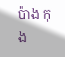ប៉ាង កុង